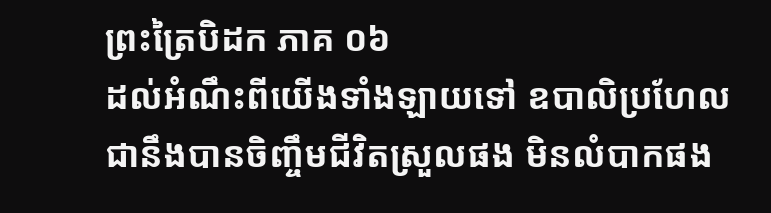ព្រះត្រៃបិដក ភាគ ០៦
ដល់អំណឹះពីយើងទាំងឡាយទៅ ឧបាលិប្រហែលជានឹងបានចិញ្ចឹមជីវិតស្រួលផង មិនលំបាកផង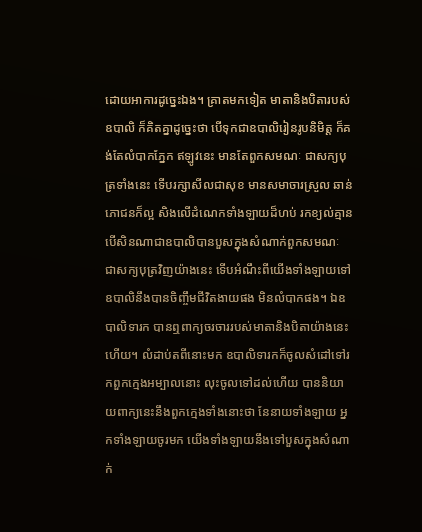ដោយអាការដូច្នេះឯង។ គ្រាតមកទៀត មាតានិងបិតារបស់ឧបាលិ ក៏គិតគ្នាដូច្នេះថា បើទុកជាឧបាលិរៀនរូបនិមិត្ត ក៏គង់តែលំបាកភ្នែក ឥឡូវនេះ មានតែពួកសមណៈ ជាសក្យបុត្រទាំងនេះ ទើបរក្សាសីលជាសុខ មានសមាចារស្រួល ឆាន់ភោជនក៏ល្អ សិងលើដំណេកទាំងឡាយដ៏ហប់ រកខ្យល់គ្មាន បើសិនណាជាឧបាលិបានបួសក្នុងសំណាក់ពួកសមណៈ ជាសក្យបុត្រវិញយ៉ាងនេះ ទើបអំណឹះពីយើងទាំងឡាយទៅ ឧបាលិនឹងបានចិញ្ចឹមជីវិតងាយផង មិនលំបាកផង។ ឯឧបាលិទារក បានឮពាក្យចរចាររបស់មាតានិងបិតាយ៉ាងនេះហើយ។ លំដាប់តពីនោះមក ឧបាលិទារកក៏ចូលសំដៅទៅរកពួកក្មេងអម្បាលនោះ លុះចូលទៅដល់ហើយ បាននិយាយពាក្យនេះនឹងពួកក្មេងទាំងនោះថា នែនាយទាំងឡាយ អ្នកទាំងឡាយចូរមក យើងទាំងឡាយនឹងទៅបួសក្នុងសំណាក់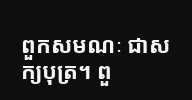ពួកសមណៈ ជាសក្យបុត្រ។ ពួ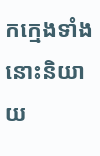កក្មេងទាំងនោះនិយាយ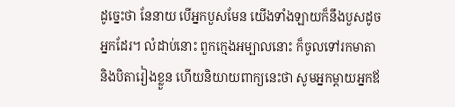ដូច្នេះថា នែនាយ បើអ្នកបួសមែន យើងទាំងឡាយក៏នឹងបួសដូចអ្នកដែរ។ លំដាប់នោះ ពួកក្មេងអម្បាលនោះ ក៏ចូលទៅរកមាតានិងបិតារៀងខ្លួន ហើយនិយាយពាក្យនេះថា សូមអ្នកម្តាយអ្នកឪ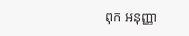ពុក អនុញ្ញា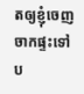តឲ្យខ្ញុំចេញចាកផ្ទះទៅប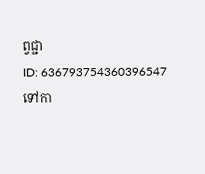ព្វជ្ជា
ID: 636793754360396547
ទៅកា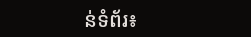ន់ទំព័រ៖